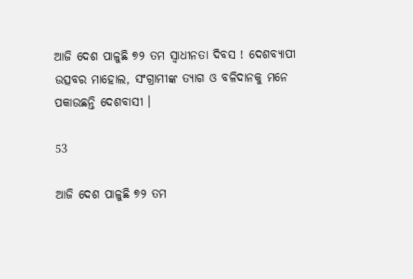ଆଜି ଦେଶ ପାଳୁଛି ୭୨ ତମ ସ୍ୱାଧୀନତା ଦିବସ ! ଦେଶବ୍ୟାପୀ ଉତ୍ସବର ମାହୋଲ, ସଂଗ୍ରାମୀଙ୍କ ତ୍ୟାଗ ଓ ବଳିଦାନକୁ ମନେ ପକାଉଛନ୍ତି ଦେଶବାସୀ ।

53

ଆଜି ଦେଶ ପାଳୁଛି ୭୨ ତମ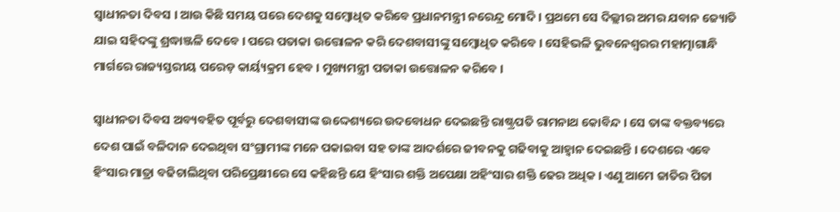ସ୍ୱାଧୀନତା ଦିବସ । ଆଉ କିଛି ସମୟ ପରେ ଦେଶକୁ ସମ୍ବୋଧିତ କରିବେ ପ୍ରଧାନମନ୍ତ୍ରୀ ନରେନ୍ଦ୍ର ମୋଦି । ପ୍ରଥମେ ସେ ଦିଲ୍ଲୀର ଅମର ଯବାନ ଜ୍ୟୋତି ଯାଇ ସହିଦଙ୍କୁ ଶ୍ରଦ୍ଧାଞ୍ଜଳି ଦେବେ । ପରେ ପତାକା ଉତ୍ତୋଳନ କରି ଦେଶବାସୀଙ୍କୁ ସମ୍ବୋଧିତ କରିବେ । ସେହିଭଳି ଭୁବନେଶ୍ୱରର ମହାତ୍ମାଗାନ୍ଧି ମାର୍ଗରେ ରାଜ୍ୟସ୍ତରୀୟ ପରେଡ଼ କାର୍ୟ୍ୟକ୍ରମ ହେବ । ମୁଖ୍ୟମନ୍ତ୍ରୀ ପତାକା ଉତ୍ତୋଳନ କରିବେ ।

ସ୍ୱାଧୀନତା ଦିବସ ଅବ୍ୟବହିତ ପୂର୍ବରୁ ଦେଶବାସୀଙ୍କ ଉଦ୍ଦେଶ୍ୟରେ ଉଦବୋଧନ ଦେଇଛନ୍ତି ରାଷ୍ଟ୍ରପତି ରାମନାଥ କୋବିନ୍ଦ । ସେ ତାଙ୍କ ବକ୍ତବ୍ୟରେ ଦେଶ ପାଇଁ ବଳିଦାନ ଦେଇଥିବା ସଂଗ୍ରାମୀଙ୍କ ମନେ ପକାଇବା ସହ ତାଙ୍କ ଆଦର୍ଶରେ ଜୀବନକୁ ଗଢିବାକୁ ଆହ୍ୱାନ ଦେଇଛନ୍ତି । ଦେଶରେ ଏବେ ହିଂସାର ମାତ୍ରା ବଢିଚାଲିଥିବା ପରିପ୍ରେକ୍ଷୀରେ ସେ କହିଛନ୍ତି ଯେ ହିଂସାର ଶକ୍ତି ଅପେକ୍ଷା ଅହିଂସାର ଶକ୍ତି ଢେର ଅଧିକ । ଏଣୁ ଆମେ ଜାତିର ପିତା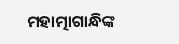ମହାତ୍ମାଗାନ୍ଧିଙ୍କ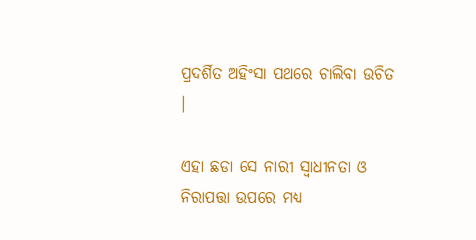ପ୍ରଦର୍ଶିତ ଅହିଂସା ପଥରେ ଚାଲିବା ଉଚିତ ।

ଏହା ଛଡା ସେ ନାରୀ ସ୍ୱାଧୀନତା ଓ ନିରାପତ୍ତା ଉପରେ ମଧ୍ୟ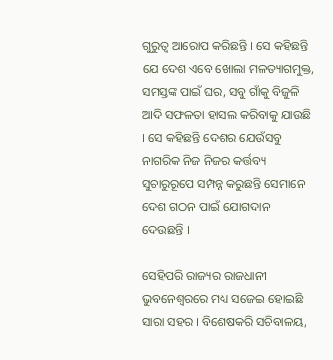ଗୁରୁତ୍ୱ ଆରୋପ କରିଛନ୍ତି । ସେ କହିଛନ୍ତି ଯେ ଦେଶ ଏବେ ଖୋଲା ମଳତ୍ୟାଗମୁକ୍ତ, ସମସ୍ତଙ୍କ ପାଇଁ ଘର, ସବୁ ଗାଁକୁ ବିଜୁଳି ଆଦି ସଫଳତା ହାସଲ କରିବାକୁ ଯାଉଛି । ସେ କହିଛନ୍ତି ଦେଶର ଯେଉଁସବୁ ନାଗରିକ ନିଜ ନିଜର କର୍ତ୍ତବ୍ୟ ସୁଚାରୁରୂପେ ସମ୍ପନ୍ନ କରୁଛନ୍ତି ସେମାନେ ଦେଶ ଗଠନ ପାଇଁ ଯୋଗଦାନ ଦେଉଛନ୍ତି ।

ସେହିପରି ରାଜ୍ୟର ରାଜଧାନୀ ଭୁବନେଶ୍ୱରରେ ମଧ୍ୟ ସଜେଇ ହୋଇଛି ସାରା ସହର । ବିଶେଷକରି ସଚିବାଳୟ,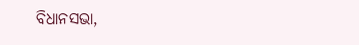ବିଧାନସଭା,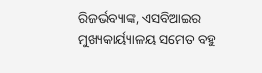ରିଜର୍ଭବ୍ୟାଙ୍କ, ଏସବିଆଇର ମୁଖ୍ୟକାର୍ୟ୍ୟାଳୟ ସମେତ ବହୁ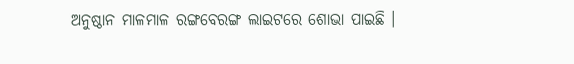ଅନୁଷ୍ଠାନ ମାଳମାଳ ରଙ୍ଗବେରଙ୍ଗ ଲାଇଟରେ ଶୋଭା ପାଇଛି ।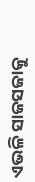ଏଭଳି ସାଜସଜାକୁ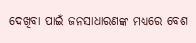ଦେଖିବା ପାଇଁ ଜନସାଧାରଣଙ୍କ ମଧ୍ୟରେ ବେଶ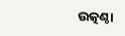ଉତ୍କଣ୍ଠା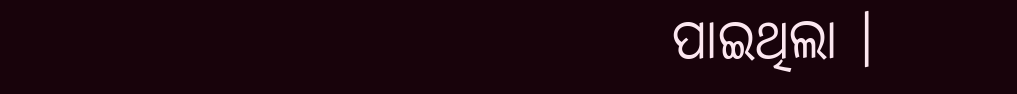ପାଇଥିଲା ।